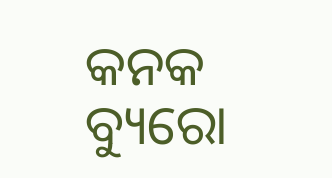କନକ ବ୍ୟୁରୋ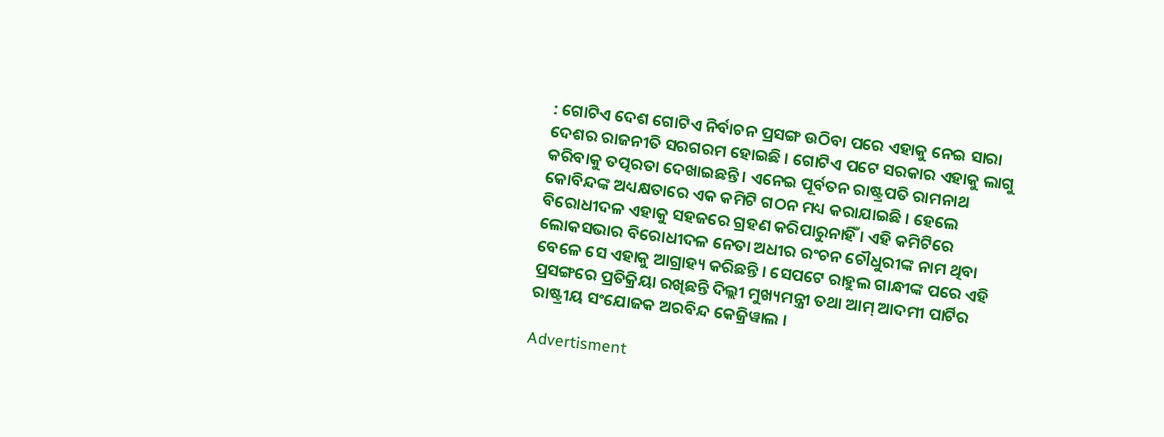: ଗୋଟିଏ ଦେଶ ଗୋଟିଏ ନିର୍ବାଚନ ପ୍ରସଙ୍ଗ ଉଠିବା ପରେ ଏହାକୁ ନେଇ ସାରା ଦେଶର ରାଜନୀତି ସରଗରମ ହୋଇଛି । ଗୋଟିଏ ପଟେ ସରକାର ଏହାକୁ ଲାଗୁ କରିବାକୁ ତତ୍ପରତା ଦେଖାଇଛନ୍ତି । ଏନେଇ ପୂର୍ବତନ ରାଷ୍ଟ୍ରପତି ରାମନାଥ କୋବିନ୍ଦଙ୍କ ଅଧ୍ୟକ୍ଷତାରେ ଏକ କମିଟି ଗଠନ ମଧ୍ୟ କରାଯାଇଛି । ହେଲେ ବିରୋଧୀଦଳ ଏହାକୁ ସହଜରେ ଗ୍ରହଣ କରିପାରୁନାହିଁ । ଏହି କମିଟିରେ ଲୋକସଭାର ବିରୋଧୀଦଳ ନେତା ଅଧୀର ରଂଚନ ଚୌଧୁରୀଙ୍କ ନାମ ଥିବା ବେଳେ ସେ ଏହାକୁ ଆଗ୍ରାହ୍ୟ କରିଛନ୍ତି । ସେପଟେ ରାହୁଲ ଗାନ୍ଧୀଙ୍କ ପରେ ଏହି ପ୍ରସଙ୍ଗରେ ପ୍ରତିକ୍ରିୟା ରଖିଛନ୍ତି ଦିଲ୍ଲୀ ମୁଖ୍ୟମନ୍ତ୍ରୀ ତଥା ଆମ୍ ଆଦମୀ ପାର୍ଟିର ରାଷ୍ଟ୍ରୀୟ ସଂଯୋଜକ ଅରବିନ୍ଦ କେଜ୍ରିୱାଲ ।

Advertisment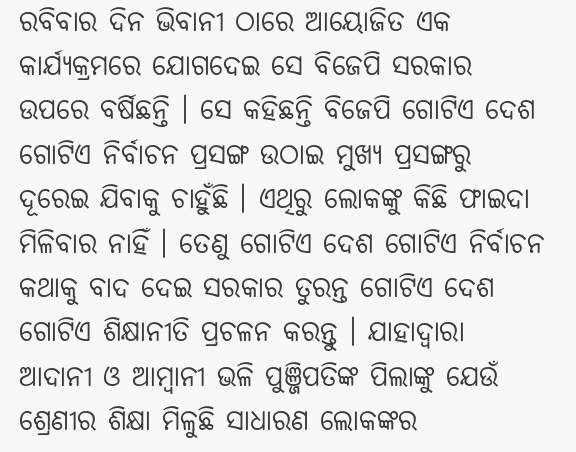ରବିବାର ଦିନ ଭିବାନୀ ଠାରେ ଆୟୋଜିତ ଏକ କାର୍ଯ୍ୟକ୍ରମରେ ଯୋଗଦେଇ ସେ ବିଜେପି ସରକାର ଉପରେ ବର୍ଷିଛନ୍ତି । ସେ କହିଛନ୍ତି ବିଜେପି ଗୋଟିଏ ଦେଶ ଗୋଟିଏ ନିର୍ବାଚନ ପ୍ରସଙ୍ଗ ଉଠାଇ ମୁଖ୍ୟ ପ୍ରସଙ୍ଗରୁ ଦୂରେଇ ଯିବାକୁ ଚାହୁଁଛି । ଏଥିରୁ ଲୋକଙ୍କୁ କିଛି ଫାଇଦା ମିଳିବାର ନାହିଁ । ତେଣୁ ଗୋଟିଏ ଦେଶ ଗୋଟିଏ ନିର୍ବାଚନ କଥାକୁ ବାଦ ଦେଇ ସରକାର ତୁରନ୍ତ ଗୋଟିଏ ଦେଶ ଗୋଟିଏ ଶିକ୍ଷାନୀତି ପ୍ରଚଳନ କରନ୍ତୁ । ଯାହାଦ୍ୱାରା ଆଦାନୀ ଓ ଆମ୍ବାନୀ ଭଳି ପୁଞ୍ଜିପତିଙ୍କ ପିଲାଙ୍କୁ ଯେଉଁ ଶ୍ରେଣୀର ଶିକ୍ଷା ମିଳୁଛି ସାଧାରଣ ଲୋକଙ୍କର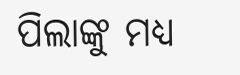ପିଲାଙ୍କୁ ମଧ୍ୟ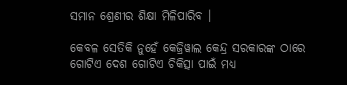ସମାନ ଶ୍ରେଣୀର ଶିକ୍ଷା ମିଳିପାରିବ ।

କେବଳ ସେତିକି ନୁହେଁ କେଜ୍ରିୱାଲ କେନ୍ଦ୍ର ସରକାରଙ୍କ ଠାରେ ଗୋଟିଏ ଦେଶ ଗୋଟିଏ ଚିକିତ୍ସା ପାଇଁ ମଧ୍ୟ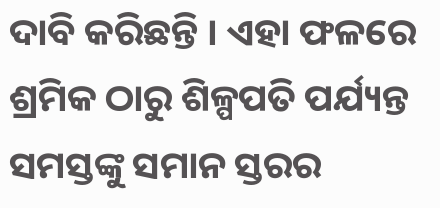ଦାବି କରିଛନ୍ତି । ଏହା ଫଳରେ ଶ୍ରମିକ ଠାରୁ ଶିଳ୍ପପତି ପର୍ଯ୍ୟନ୍ତ ସମସ୍ତଙ୍କୁ ସମାନ ସ୍ତରର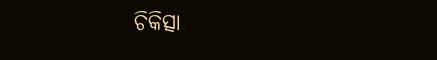ଚିକିତ୍ସା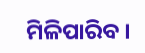ମିଳିପାରିବ ।